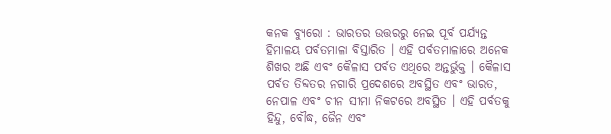କନକ ବ୍ୟୁରୋ : ଭାରତର ଉତ୍ତରରୁ ନେଇ ପୂର୍ବ ପର୍ଯ୍ୟନ୍ତ ହିମାଳୟ ପର୍ବତମାଳା ବିସ୍ତାରିତ । ଏହି ପର୍ବତମାଳାରେ ଅନେକ ଶିଖର ଅଛି ଏବଂ କୈଳାସ ପର୍ବତ ଏଥିରେ ଅନ୍ତର୍ଭୁକ୍ତ । କୈଳାସ ପର୍ବତ ତିବ୍ଦତର ନଗାରି ପ୍ରଦେଶରେ ଅବସ୍ଥିତ ଏବଂ ଭାରତ, ନେପାଳ ଏବଂ ଚୀନ ସୀମା ନିକଟରେ ଅବସ୍ଥିତ । ଏହି ପର୍ବତକୁ ହିନ୍ଦୁ, ବୌଦ୍ଧ, ଜୈନ ଏବଂ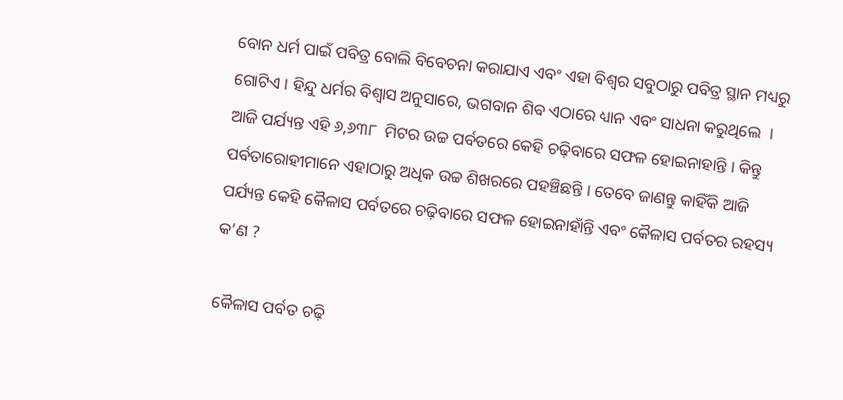ବୋନ ଧର୍ମ ପାଇଁ ପବିତ୍ର ବୋଲି ବିବେଚନା କରାଯାଏ ଏବଂ ଏହା ବିଶ୍ୱର ସବୁଠାରୁ ପବିତ୍ର ସ୍ଥାନ ମଧ୍ୟରୁ ଗୋଟିଏ । ହିନ୍ଦୁ ଧର୍ମର ବିଶ୍ୱାସ ଅନୁସାରେ, ଭଗବାନ ଶିବ ଏଠାରେ ଧ୍ୟାନ ଏବଂ ସାଧନା କରୁଥିଲେ  । ଆଜି ପର୍ଯ୍ୟନ୍ତ ଏହି ୬,୬୩୮  ମିଟର ଉଚ୍ଚ ପର୍ବତରେ କେହି ଚଢ଼ିବାରେ ସଫଳ ହୋଇନାହାନ୍ତି । କିନ୍ତୁ ପର୍ବତାରୋହୀମାନେ ଏହାଠାରୁ ଅଧିକ ଉଚ୍ଚ ଶିଖରରେ ପହଞ୍ଚିଛନ୍ତି । ତେବେ ଜାଣନ୍ତୁ କାହିଁକି ଆଜି ପର୍ଯ୍ୟନ୍ତ କେହି କୈଳାସ ପର୍ବତରେ ଚଢ଼ିବାରେ ସଫଳ ହୋଇନାହାଁନ୍ତି ଏବଂ କୈଳାସ ପର୍ବତର ରହସ୍ୟ କ’ଣ ?

କୈଳାସ ପର୍ବତ ଚଢ଼ି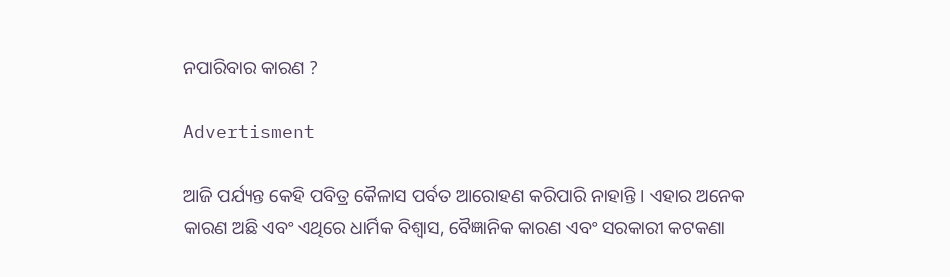ନପାରିବାର କାରଣ ?

Advertisment

ଆଜି ପର୍ଯ୍ୟନ୍ତ କେହି ପବିତ୍ର କୈଳାସ ପର୍ବତ ଆରୋହଣ କରିପାରି ନାହାନ୍ତି । ଏହାର ଅନେକ କାରଣ ଅଛି ଏବଂ ଏଥିରେ ଧାର୍ମିକ ବିଶ୍ୱାସ, ବୈଜ୍ଞାନିକ କାରଣ ଏବଂ ସରକାରୀ କଟକଣା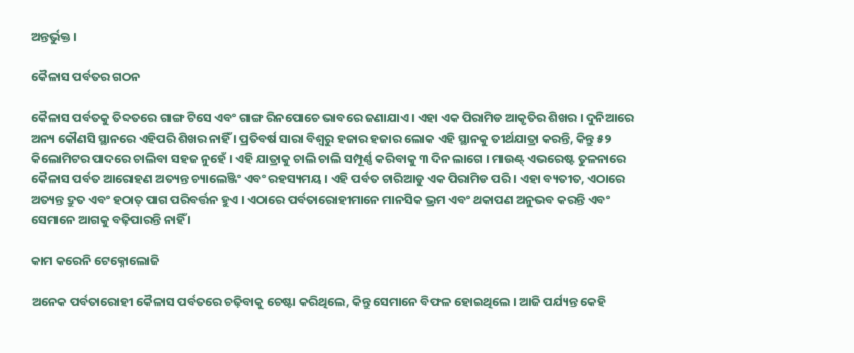ଅନ୍ତର୍ଭୁକ୍ତ ।

କୈଳାସ ପର୍ବତର ଗଠନ

କୈଳାସ ପର୍ବତକୁ ତିବ୍ଦତରେ ଗାଙ୍ଗ ଟିସେ ଏବଂ ଗାଙ୍ଗ ରିନପୋଚେ ଭାବରେ ଜଣାଯାଏ । ଏହା ଏକ ପିରାମିଡ ଆକୃତିର ଶିଖର । ଦୁନିଆରେ ଅନ୍ୟ କୌଣସି ସ୍ଥାନରେ ଏହିପରି ଶିଖର ନାହିଁ । ପ୍ରତିବର୍ଷ ସାରା ବିଶ୍ୱରୁ ହଜାର ହଜାର ଲୋକ ଏହି ସ୍ଥାନକୁ ତୀର୍ଥଯାତ୍ରା କରନ୍ତି, କିନ୍ତୁ ୫୨ କିଲୋମିଟର ପାଦରେ ଚାଲିବା ସହଜ ନୁହେଁ । ଏହି ଯାତ୍ରାକୁ ଚାଲି ଚାଲି ସମ୍ପୂର୍ଣ୍ଣ କରିବାକୁ ୩ ଦିନ ଲାଗେ । ମାଉଣ୍ଟ୍‌ ଏଭରେଷ୍ଟ ତୁଳନାରେ କୈଳାସ ପର୍ବତ ଆରୋହଣ ଅତ୍ୟନ୍ତ ଚ୍ୟାଲେଞ୍ଜିଂ ଏବଂ ରହସ୍ୟମୟ । ଏହି ପର୍ବତ ଚାରିଆଡୁ ଏକ ପିରାମିଡ ପରି । ଏହା ବ୍ୟତୀତ, ଏଠାରେ ଅତ୍ୟନ୍ତ ଦ୍ରୁତ ଏବଂ ହଠାତ୍ ପାଗ ପରିବର୍ତ୍ତନ ହୁଏ । ଏଠାରେ ପର୍ବତାରୋହୀମାନେ ମାନସିକ ଭ୍ରମ ଏବଂ ଥକାପଣ ଅନୁଭବ କରନ୍ତି ଏବଂ ସେମାନେ ଆଗକୁ ବଢ଼ିପାରନ୍ତି ନାହିଁ ।

କାମ କରେନି ଟେକ୍ନୋଲୋଜି

ଅନେକ ପର୍ବତାରୋହୀ କୈଳାସ ପର୍ବତରେ ଚଢ଼ିବାକୁ ଚେଷ୍ଟା କରିଥିଲେ, କିନ୍ତୁ ସେମାନେ ବିଫଳ ହୋଇଥିଲେ । ଆଜି ପର୍ଯ୍ୟନ୍ତ କେହି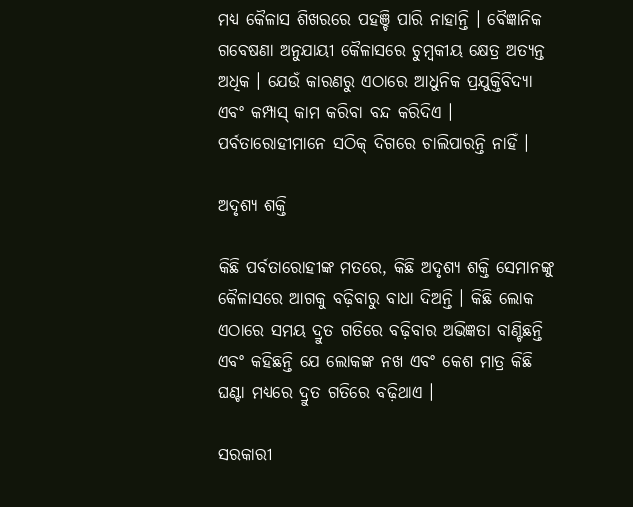ମଧ୍ୟ କୈଳାସ ଶିଖରରେ ପହଞ୍ଚି ପାରି ନାହାନ୍ତି । ବୈଜ୍ଞାନିକ ଗବେଷଣା ଅନୁଯାୟୀ କୈଳାସରେ ଚୁମ୍ବକୀୟ କ୍ଷେତ୍ର ଅତ୍ୟନ୍ତ ଅଧିକ । ଯେଉଁ କାରଣରୁ ଏଠାରେ ଆଧୁନିକ ପ୍ରଯୁକ୍ତିବିଦ୍ୟା ଏବଂ କମ୍ପାସ୍ କାମ କରିବା ବନ୍ଦ କରିଦିଏ । ପର୍ବତାରୋହୀମାନେ ସଠିକ୍ ଦିଗରେ ଚାଲିପାରନ୍ତି ନାହିଁ ।

ଅଦୃଶ୍ୟ ଶକ୍ତି

କିଛି ପର୍ବତାରୋହୀଙ୍କ ମତରେ, କିଛି ଅଦୃଶ୍ୟ ଶକ୍ତି ସେମାନଙ୍କୁ କୈଳାସରେ ଆଗକୁ ବଢ଼ିବାରୁ ବାଧା ଦିଅନ୍ତି । କିଛି ଲୋକ ଏଠାରେ ସମୟ ଦ୍ରୁତ ଗତିରେ ବଢ଼ିବାର ଅଭିଜ୍ଞତା ବାଣ୍ଟିଛନ୍ତି ଏବଂ କହିଛନ୍ତି ଯେ ଲୋକଙ୍କ ନଖ ଏବଂ କେଶ ମାତ୍ର କିଛି ଘଣ୍ଟା ମଧ୍ୟରେ ଦ୍ରୁତ ଗତିରେ ବଢ଼ିଥାଏ ।

ସରକାରୀ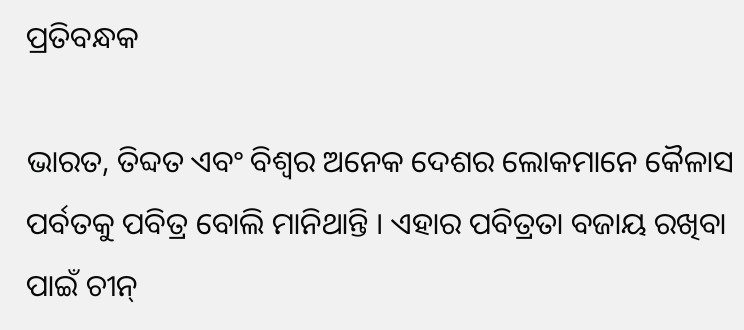ପ୍ରତିବନ୍ଧକ

ଭାରତ, ତିବ୍ଦତ ଏବଂ ବିଶ୍ୱର ଅନେକ ଦେଶର ଲୋକମାନେ କୈଳାସ ପର୍ବତକୁ ପବିତ୍ର ବୋଲି ମାନିଥାନ୍ତି । ଏହାର ପବିତ୍ରତା ବଜାୟ ରଖିବା ପାଇଁ ଚୀନ୍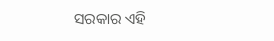ସରକାର ଏହି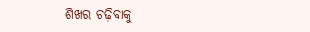ଶିଖର ଚଢ଼ିବାକୁ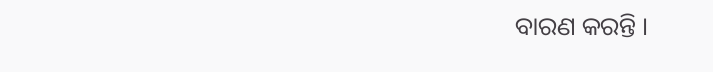ବାରଣ କରନ୍ତି ।